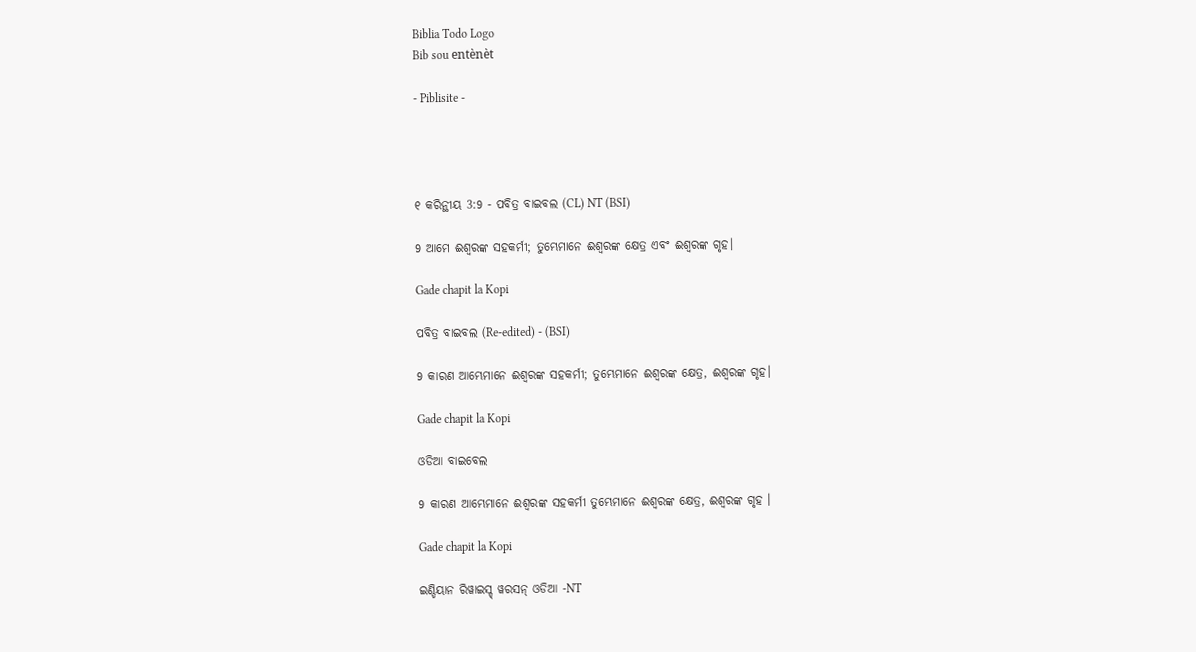Biblia Todo Logo
Bib sou entènèt

- Piblisite -




୧ କରିନ୍ଥୀୟ 3:9 - ପବିତ୍ର ବାଇବଲ (CL) NT (BSI)

9 ଆମେ ଈଶ୍ୱରଙ୍କ ସହକର୍ମୀ; ତୁମ୍ଭେମାନେ ଈଶ୍ୱରଙ୍କ କ୍ଷେତ୍ର ଏବଂ ଈଶ୍ୱରଙ୍କ ଗୃହ।

Gade chapit la Kopi

ପବିତ୍ର ବାଇବଲ (Re-edited) - (BSI)

9 କାରଣ ଆମ୍ଭେମାନେ ଈଶ୍ଵରଙ୍କ ସହକର୍ମୀ; ତୁମ୍ଭେମାନେ ଈଶ୍ଵରଙ୍କ କ୍ଷେତ୍ର, ଈଶ୍ଵରଙ୍କ ଗୃହ।

Gade chapit la Kopi

ଓଡିଆ ବାଇବେଲ

9 କାରଣ ଆମ୍ଭେମାନେ ଈଶ୍ୱରଙ୍କ ସହକର୍ମୀ ତୁମ୍ଭେମାନେ ଈଶ୍ୱରଙ୍କ କ୍ଷେତ୍ର, ଈଶ୍ୱରଙ୍କ ଗୃହ ।

Gade chapit la Kopi

ଇଣ୍ଡିୟାନ ରିୱାଇସ୍ଡ୍ ୱରସନ୍ ଓଡିଆ -NT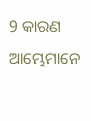9 କାରଣ ଆମ୍ଭେମାନେ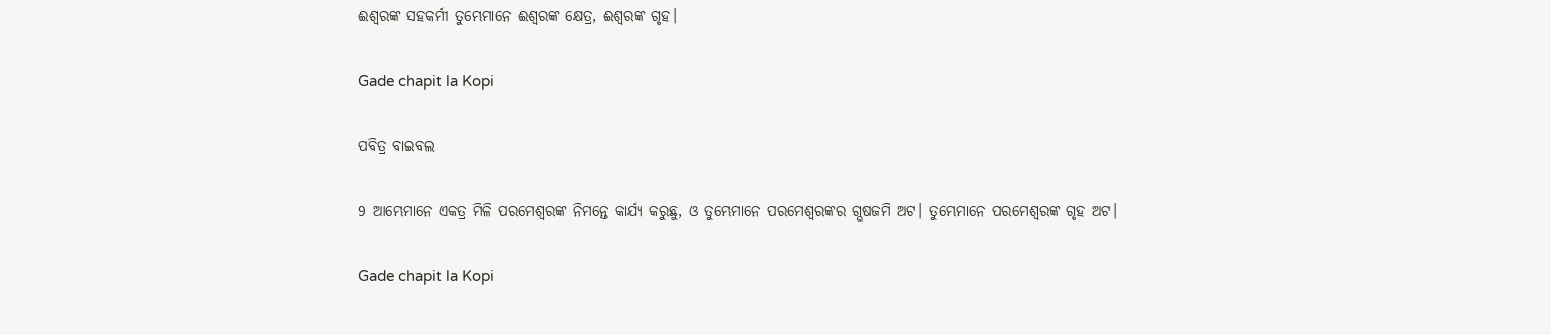ଈଶ୍ବରଙ୍କ ସହକର୍ମୀ ତୁମ୍ଭେମାନେ ଈଶ୍ବରଙ୍କ କ୍ଷେତ୍ର, ଈଶ୍ବରଙ୍କ ଗୃହ।

Gade chapit la Kopi

ପବିତ୍ର ବାଇବଲ

9 ଆମ୍ଭେମାନେ ଏକତ୍ର ମିଳି ପରମେଶ୍ୱରଙ୍କ ନିମନ୍ତେ କାର୍ଯ୍ୟ କରୁଛୁ, ଓ ତୁମ୍ଭେମାନେ ପରମେଶ୍ୱରଙ୍କର ଗ୍ଭଷଜମି ଅଟ। ତୁମ୍ଭେମାନେ ପରମେଶ୍ୱରଙ୍କ ଗୃହ ଅଟ।

Gade chapit la Kopi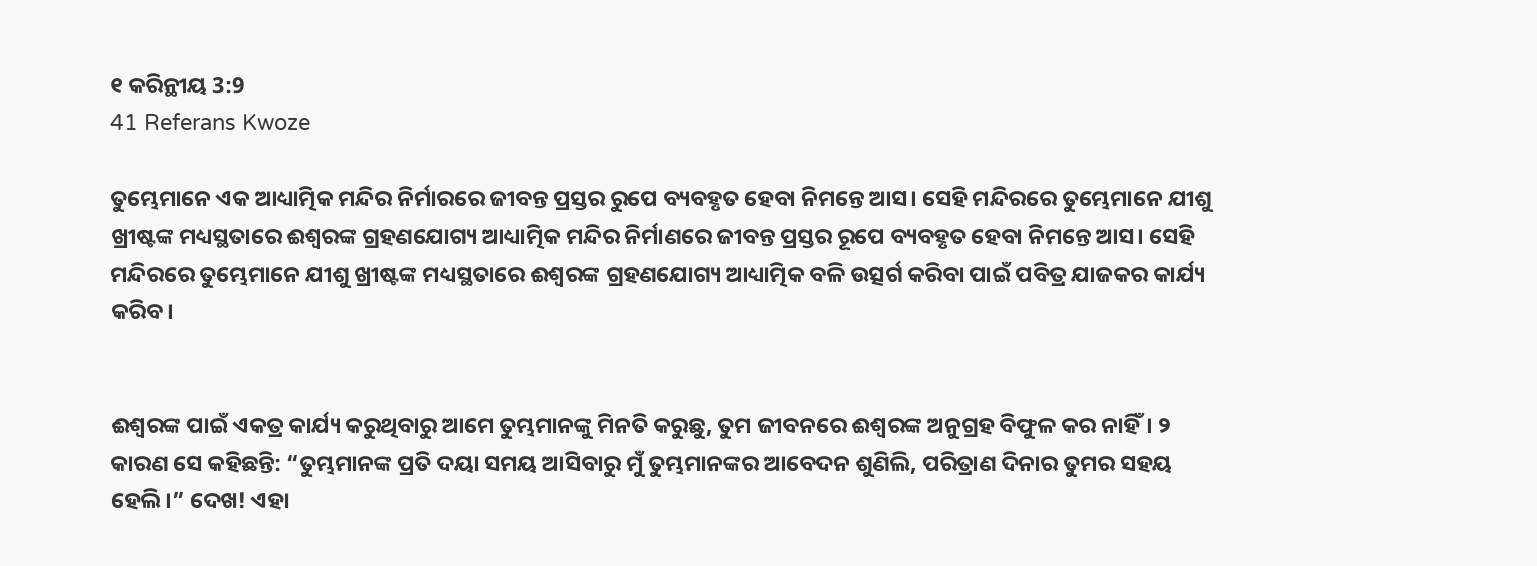୧ କରିନ୍ଥୀୟ 3:9
41 Referans Kwoze

ତୁମ୍ଭେମାନେ ଏକ ଆଧ୍ୟାତ୍ମିକ ମନ୍ଦିର ନିର୍ମାରରେ ଜୀବନ୍ତ ପ୍ରସ୍ତର ରୁପେ ବ୍ୟବହୃତ ହେବା ନିମନ୍ତେ ଆସ। ସେହି ମନ୍ଦିରରେ ତୁମ୍ଭେମାନେ ଯୀଶୁ ଖ୍ରୀଷ୍ଟଙ୍କ ମଧ୍ୟସ୍ଥତାରେ ଈଶ୍ୱରଙ୍କ ଗ୍ରହଣଯୋଗ୍ୟ ଆଧ୍ୟାତ୍ମିକ ମନ୍ଦିର ନିର୍ମାଣରେ ଜୀବନ୍ତ ପ୍ରସ୍ତର ରୂପେ ବ୍ୟବହୃତ ହେବା ନିମନ୍ତେ ଆସ। ସେହି ମନ୍ଦିରରେ ତୁମ୍ଭେମାନେ ଯୀଶୁ ଖ୍ରୀଷ୍ଟଙ୍କ ମଧ୍ୟସ୍ଥତାରେ ଈଶ୍ୱରଙ୍କ ଗ୍ରହଣଯୋଗ୍ୟ ଆଧ୍ୟାତ୍ମିକ ବଳି ଉତ୍ସର୍ଗ କରିବା ପାଇଁ ପବିତ୍ର ଯାଜକର କାର୍ଯ୍ୟ କରିବ।


ଈଶ୍ୱରଙ୍କ ପାଇଁ ଏକତ୍ର କାର୍ଯ୍ୟ କରୁଥିବାରୁ ଆମେ ତୁମ୍ଭମାନଙ୍କୁ ମିନତି କରୁଛୁ, ତୁମ ଜୀବନରେ ଈଶ୍ୱରଙ୍କ ଅନୁଗ୍ରହ ବିଫୁଳ କର ନାହିଁ। ୨ କାରଣ ସେ କହିଛନ୍ତି: “ତୁମ୍ଭମାନଙ୍କ ପ୍ରତି ଦୟା ସମୟ ଆସିବାରୁ ମୁଁ ତୁମ୍ଭମାନଙ୍କର ଆବେଦନ ଶୁଣିଲି, ପରିତ୍ରାଣ ଦିନାର ତୁମର ସହୟ ହେଲି।” ଦେଖ! ଏହା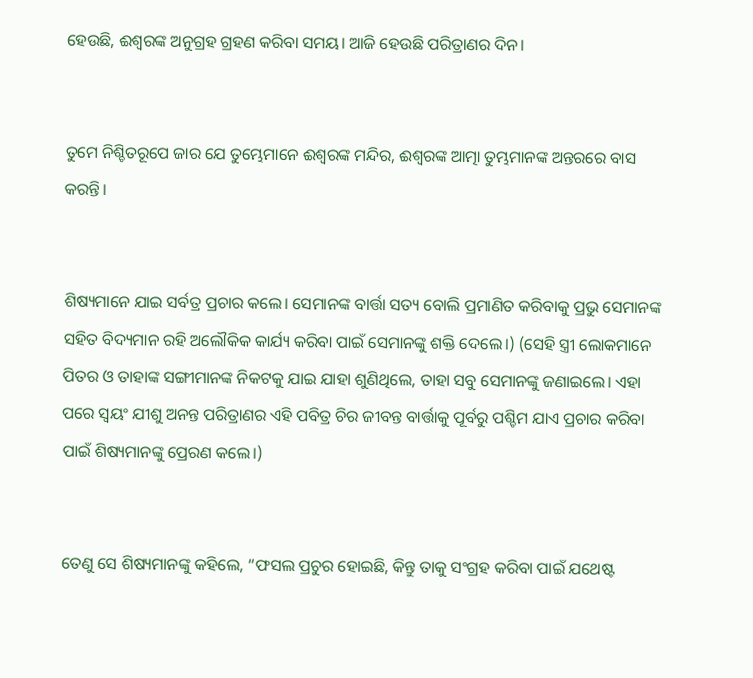ହେଉଛି, ଈଶ୍ୱରଙ୍କ ଅନୁଗ୍ରହ ଗ୍ରହଣ କରିବା ସମୟ। ଆଜି ହେଉଛି ପରିତ୍ରାଣର ଦିନ।


ତୁମେ ନିଶ୍ଚିତରୂପେ ଜାର ଯେ ତୁମ୍ଭେମାନେ ଈଶ୍ୱରଙ୍କ ମନ୍ଦିର, ଈଶ୍ୱରଙ୍କ ଆତ୍ମା ତୁମ୍ଭମାନଙ୍କ ଅନ୍ତରରେ ବାସ କରନ୍ତି।


ଶିଷ୍ୟମାନେ ଯାଇ ସର୍ବତ୍ର ପ୍ରଚାର କଲେ। ସେମାନଙ୍କ ବାର୍ତ୍ତା ସତ୍ୟ ବୋଲି ପ୍ରମାଣିତ କରିବାକୁ ପ୍ରଭୁ ସେମାନଙ୍କ ସହିତ ବିଦ୍ୟମାନ ରହି ଅଲୌକିକ କାର୍ଯ୍ୟ କରିବା ପାଇଁ ସେମାନଙ୍କୁ ଶକ୍ତି ଦେଲେ।) (ସେହି ସ୍ତ୍ରୀ ଲୋକମାନେ ପିତର ଓ ତାହାଙ୍କ ସଙ୍ଗୀମାନଙ୍କ ନିକଟକୁ ଯାଇ ଯାହା ଶୁଣିଥିଲେ, ତାହା ସବୁ ସେମାନଙ୍କୁ ଜଣାଇଲେ। ଏହା ପରେ ସ୍ୱୟଂ ଯୀଶୁ ଅନନ୍ତ ପରିତ୍ରାଣର ଏହି ପବିତ୍ର ଚିର ଜୀବନ୍ତ ବାର୍ତ୍ତାକୁ ପୂର୍ବରୁ ପଶ୍ଚିମ ଯାଏ ପ୍ରଚାର କରିବା ପାଇଁ ଶିଷ୍ୟମାନଙ୍କୁ ପ୍ରେରଣ କଲେ।)


ତେଣୁ ସେ ଶିଷ୍ୟମାନଙ୍କୁ କହିଲେ, “ଫସଲ ପ୍ରଚୁର ହୋଇଛି, କିନ୍ତୁ ତାକୁ ସଂଗ୍ରହ କରିବା ପାଇଁ ଯଥେଷ୍ଟ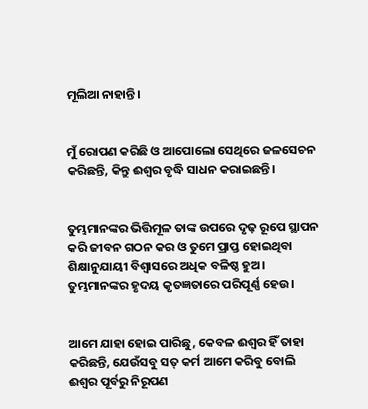ମୂଲିଆ ନାହାନ୍ତି।


ମୁଁ ରୋପଣ କରିଛି ଓ ଆପୋଲୋ ସେଥିରେ ଜଳସେଚନ କରିଛନ୍ତି, କିନ୍ତୁ ଈଶ୍ୱର ବୃଦ୍ଧି ସାଧନ କରାଇଛନ୍ତି।


ତୁମ୍ଭମାନଙ୍କର ଭିତ୍ତିମୂଳ ତାଙ୍କ ଉପରେ ଦୃଢ଼ ରୂପେ ସ୍ଥାପନ କରି ଜୀବନ ଗଠନ କର ଓ ତୁମେ ପ୍ରାପ୍ତ ହୋଇଥିବା ଶିକ୍ଷାନୁଯାୟୀ ବିଶ୍ୱାସରେ ଅଧିକ ବଳିଷ୍ଠ ହୁଅ। ତୁମ୍ଭମାନଙ୍କର ହୃଦୟ କୃତଜ୍ଞତାରେ ପରିପୂର୍ଣ୍ଣ ହେଉ।


ଆମେ ଯାହା ହୋଇ ପାରିଛୁ, କେବଳ ଈଶ୍ୱର ହିଁ ତାହା କରିଛନ୍ତି, ଯେଉଁସବୁ ସତ୍ କର୍ମ ଆମେ କରିବୁ ବୋଲି ଈଶ୍ୱର ପୂର୍ବରୁ ନିରୂପଣ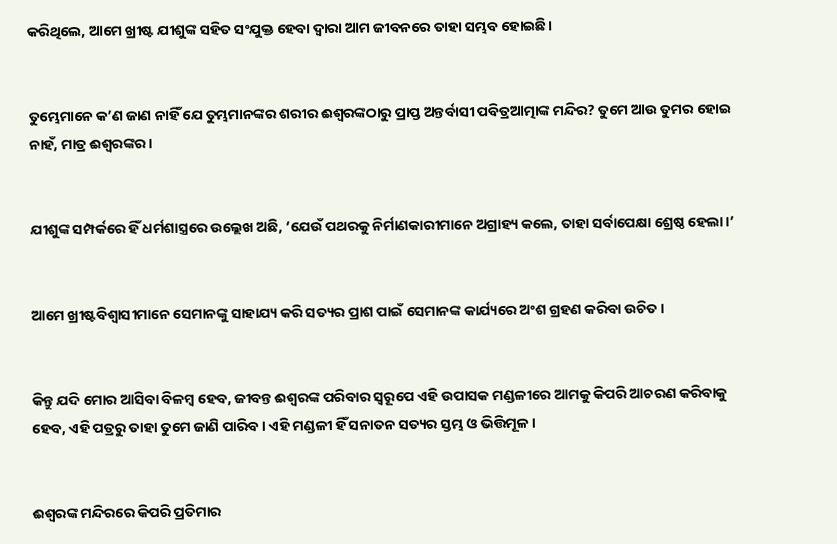କରିଥିଲେ, ଆମେ ଖ୍ରୀଷ୍ଟ ଯୀଶୁଙ୍କ ସହିତ ସଂଯୁକ୍ତ ହେବା ଦ୍ୱାରା ଆମ ଜୀବନରେ ତାହା ସମ୍ଭବ ହୋଇଛି।


ତୁମ୍ଭେମାନେ କ’ଣ ଜାଣ ନାହିଁ ଯେ ତୁମ୍ଭମାନଙ୍କର ଶରୀର ଈଶ୍ୱରଙ୍କଠାରୁ ପ୍ରାପ୍ତ ଅନ୍ତର୍ବାସୀ ପବିତ୍ରଆତ୍ମାଙ୍କ ମନ୍ଦିର? ତୁମେ ଆଉ ତୁମର ହୋଇ ନାହଁ, ମାତ୍ର ଈଶ୍ୱରଙ୍କର।


ଯୀଶୁଙ୍କ ସମ୍ପର୍କରେ ହିଁ ଧର୍ମଶାସ୍ତ୍ରରେ ଉଲ୍ଲେଖ ଅଛି, ‘ଯେଉଁ ପଥରକୁ ନିର୍ମାଣକାରୀମାନେ ଅଗ୍ରାହ୍ୟ କଲେ, ତାହା ସର୍ବାପେକ୍ଷା ଶ୍ରେଷ୍ଠ ହେଲା।’


ଆମେ ଖ୍ରୀଷ୍ଟବିଶ୍ୱାସୀମାନେ ସେମାନଙ୍କୁ ସାହାଯ୍ୟ କରି ସତ୍ୟର ପ୍ରାଶ ପାଇଁ ସେମାନଙ୍କ କାର୍ଯ୍ୟରେ ଅଂଶ ଗ୍ରହଣ କରିବା ଉଚିତ।


କିନ୍ତୁ ଯଦି ମୋର ଆସିବା ବିଳମ୍ବ ହେବ, ଜୀବନ୍ତ ଈଶ୍ୱରଙ୍କ ପରିବାର ସ୍ୱରୂପେ ଏହି ଉପାସକ ମଣ୍ଡଳୀରେ ଆମକୁ କିପରି ଆଚରଣ କରିବାକୁ ହେବ, ଏହି ପତ୍ରରୁ ତାହା ତୁମେ ଜାଣି ପାରିବ। ଏହି ମଣ୍ଡଳୀ ହିଁ ସନାତନ ସତ୍ୟର ସ୍ତମ୍ଭ ଓ ଭିତ୍ତିମୂଳ।


ଈଶ୍ୱରଙ୍କ ମନ୍ଦିରରେ କିପରି ପ୍ରତିମାର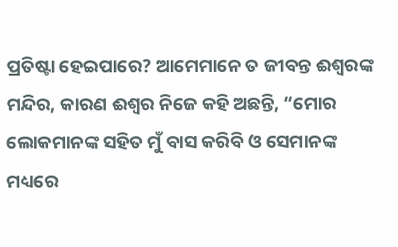ପ୍ରତିଷ୍ଟା ହେଇପାରେ? ଆମେମାନେ ତ ଜୀବନ୍ତ ଈଶ୍ବରଙ୍କ ମନ୍ଦିର, କାରଣ ଈଶ୍ୱର ନିଜେ କହି ଅଛନ୍ତି, “ମୋର ଲୋକମାନଙ୍କ ସହିତ ମୁଁ ବାସ କରିବି ଓ ସେମାନଙ୍କ ମଧ୍ୟରେ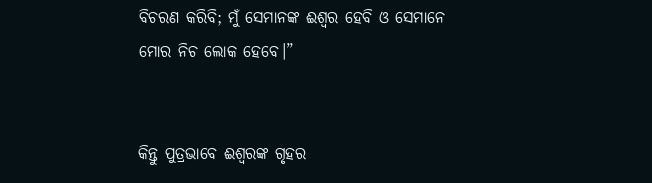ବିଚରଣ କରିବି; ମୁଁ ସେମାନଙ୍କ ଈଶ୍ୱର ହେବି ଓ ସେମାନେ ମୋର ନିଚ ଲୋକ ହେବେ।”


କିନ୍ତୁ ପୁତ୍ରଭାବେ ଈଶ୍ୱରଙ୍କ ଗୃହର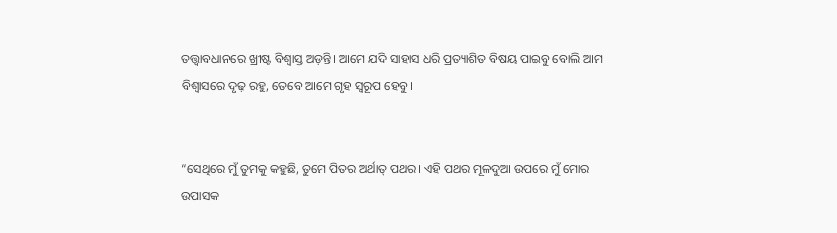ତତ୍ତ୍ୱାବଧାନରେ ଖ୍ରୀଷ୍ଟ ବିଶ୍ୱାସ୍ତ ଅଡ଼ନ୍ତି। ଆମେ ଯଦି ସାହାସ ଧରି ପ୍ରତ୍ୟାଶିତ ବିଷୟ ପାଇବୁ ବୋଲି ଆମ ବିଶ୍ୱାସରେ ଦୃଢ଼ ରହୁ, ତେବେ ଆମେ ଗୃହ ସ୍ୱରୂପ ହେବୁ।


“ସେଥିରେ ମୁଁ ତୁମକୁ କହୁଛି, ତୁମେ ପିତର ଅର୍ଥାତ୍ ପଥର। ଏହି ପଥର ମୂଳଦୁଆ ଉପରେ ମୁଁ ମୋର ଉପାସକ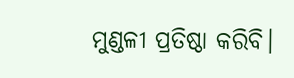ମୁଣ୍ଡଳୀ ପ୍ରତିଷ୍ଠା କରିବି।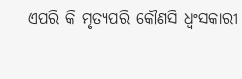ଏପରି କି ମୃତ୍ୟପରି କୌଣସି ଧ୍ୱଂସକାରୀ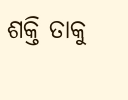ଶକ୍ତି ତାକୁ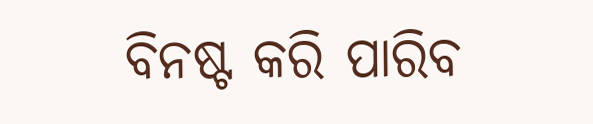ବିନଷ୍ଟ କରି ପାରିବ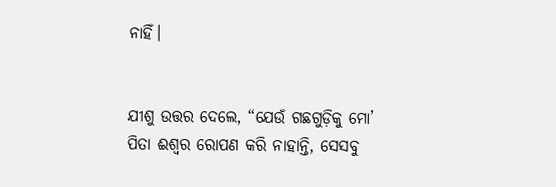ନାହିଁ।


ଯୀଶୁ ଉତ୍ତର ଦେଲେ, “ଯେଉଁ ଗଛଗୁଡ଼ିକୁ ମୋ’ ପିତା ଈଶ୍ୱର ରୋପଣ କରି ନାହାନ୍ତି, ସେସବୁ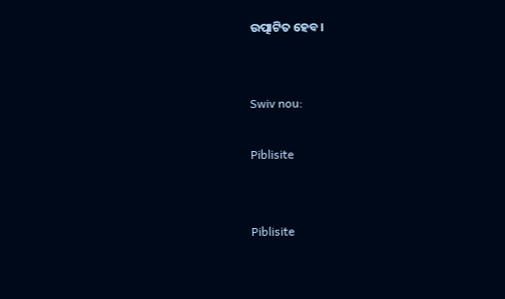ଉତ୍ପାଟିତ ହେବ।


Swiv nou:

Piblisite


Piblisite